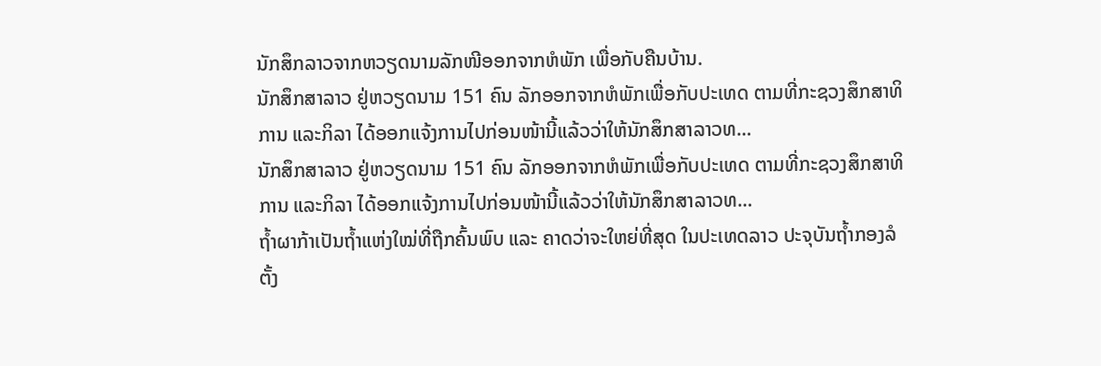ນັກສຶກລາວຈາກຫວຽດນາມລັກໜີອອກຈາກຫໍພັກ ເພື່ອກັບຄືນບ້ານ.
ນັກສຶກສາລາວ ຢູ່ຫວຽດນາມ 151 ຄົນ ລັກອອກຈາກຫໍພັກເພື່ອກັບປະເທດ ຕາມທີ່ກະຊວງສຶກສາທິການ ແລະກິລາ ໄດ້ອອກແຈ້ງການໄປກ່ອນໜ້ານີ້ແລ້ວວ່າໃຫ້ນັກສຶກສາລາວທ...
ນັກສຶກສາລາວ ຢູ່ຫວຽດນາມ 151 ຄົນ ລັກອອກຈາກຫໍພັກເພື່ອກັບປະເທດ ຕາມທີ່ກະຊວງສຶກສາທິການ ແລະກິລາ ໄດ້ອອກແຈ້ງການໄປກ່ອນໜ້ານີ້ແລ້ວວ່າໃຫ້ນັກສຶກສາລາວທ...
ຖ້ຳຜາກ້າເປັນຖ້ຳແຫ່ງໃໝ່ທີ່ຖືກຄົ້ນພົບ ແລະ ຄາດວ່າຈະໃຫຍ່ທີ່ສຸດ ໃນປະເທດລາວ ປະຈຸບັນຖໍ້າກອງລໍຕັ້ງ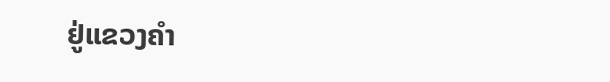ຢູ່ແຂວງຄຳ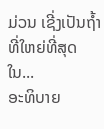ມ່ວນ ເຊີ່ງເປັນຖໍ້າທີ່ໃຫຍ່ທີ່ສຸດໃນ...
ອະທິບາຍ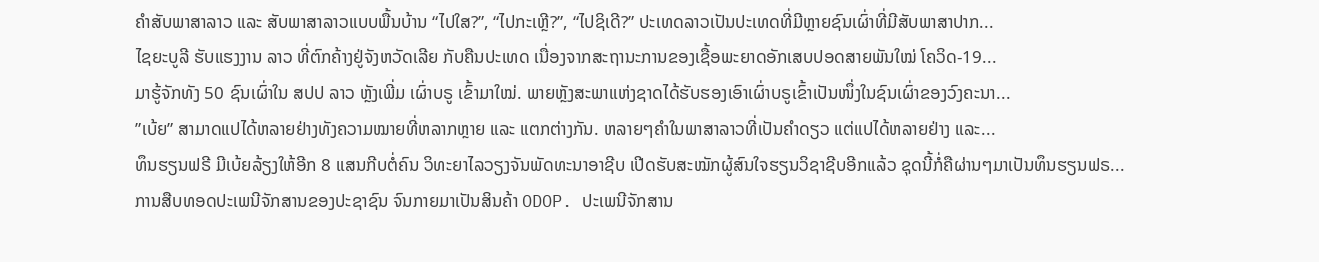ຄຳສັບພາສາລາວ ແລະ ສັບພາສາລາວແບບພື້ນບ້ານ “ໄປໃສ?”, “ໄປກະເຫຼີ?”, “ໄປຊິເດີ?” ປະເທດລາວເປັນປະເທດທີ່ມີຫຼາຍຊົນເຜົ່າທີ່ມີສັບພາສາປາກ...
ໄຊຍະບູລີ ຮັບແຮງງານ ລາວ ທີ່ຕົກຄ້າງຢູ່ຈັງຫວັດເລີຍ ກັບຄືນປະເທດ ເນື່ອງຈາກສະຖານະການຂອງເຊື້ອພະຍາດອັກເສບປອດສາຍພັນໃໝ່ ໂຄວິດ-19...
ມາຮູ້ຈັກທັງ 50 ຊົນເຜົ່າໃນ ສປປ ລາວ ຫຼັງເພີ່ມ ເຜົ່າບຣູ ເຂົ້າມາໃໝ່. ພາຍຫຼັງສະພາແຫ່ງຊາດໄດ້ຮັບຮອງເອົາເຜົ່າບຣູເຂົ້າເປັນໜຶ່ງໃນຊົນເຜົ່າຂອງວົງຄະນາ...
”ເບ້ຍ” ສາມາດແປໄດ້ຫລາຍຢ່າງທັງຄວາມໝາຍທີ່ຫລາກຫຼາຍ ແລະ ແຕກຕ່າງກັນ. ຫລາຍໆຄຳໃນພາສາລາວທີ່ເປັນຄຳດຽວ ແຕ່ແປໄດ້ຫລາຍຢ່າງ ແລະ...
ທຶນຮຽນຟຣີ ມີເບ້ຍລ້ຽງໃຫ້ອີກ 8 ແສນກີບຕໍ່ຄົນ ວິທະຍາໄລວຽງຈັນພັດທະນາອາຊີບ ເປີດຮັບສະໝັກຜູ້ສົນໃຈຮຽນວິຊາຊີບອີກແລ້ວ ຊຸດນີ້ກໍ່ຄືຜ່ານໆມາເປັນທຶນຮຽນຟຣ...
ການສືບທອດປະເພນີຈັກສານຂອງປະຊາຊົນ ຈົນກາຍມາເປັນສິນຄ້າ ODOP. ປະເພນີຈັກສານ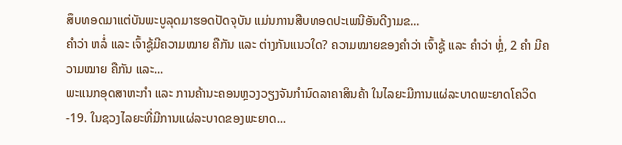ສຶບທອດມາແຕ່ບັນພະບູລຸດມາຮອດປັດຈຸບັນ ແມ່ນການສືບທອດປະເພນີອັນດີງາມຂ...
ຄຳວ່າ ຫລໍ່ ແລະ ເຈົ້າຊູ້ມີຄວາມໝາຍ ຄືກັນ ແລະ ຕ່າງກັນແນວໃດ? ຄວາມໝາຍຂອງຄໍາວ່າ ເຈົ້າຊູ້ ແລະ ຄໍາວ່າ ຫຼໍ່, 2 ຄໍາ ມີຄວາມໝາຍ ຄືກັນ ແລະ...
ພະແນກອຸດສາຫະກໍາ ແລະ ການຄ້ານະຄອນຫຼວງວຽງຈັນກຳນົດລາຄາສິນຄ້າ ໃນໄລຍະມີການແຜ່ລະບາດພະຍາດໂຄວິດ-19. ໃນຊວງໄລຍະທີ່ມີການແຜ່ລະບາດຂອງພະຍາດ...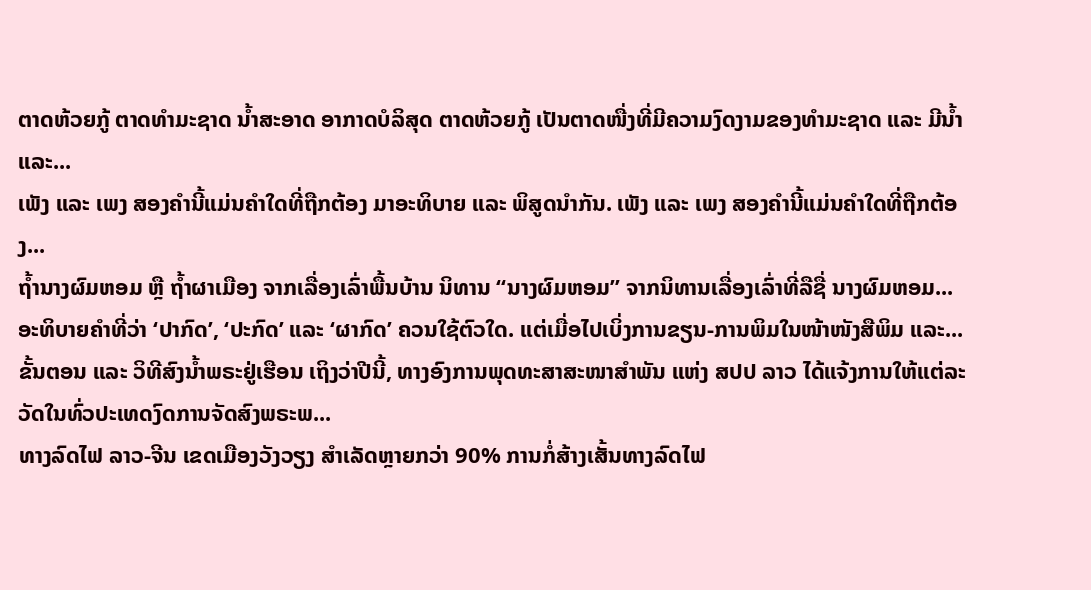ຕາດຫ້ວຍກູ້ ຕາດທຳມະຊາດ ນ້ຳສະອາດ ອາກາດບໍລິສຸດ ຕາດຫ້ວຍກູ້ ເປັນຕາດໜື່ງທີ່ມີຄວາມງົດງາມຂອງທຳມະຊາດ ແລະ ມີນ້ຳ ແລະ...
ເພັງ ແລະ ເພງ ສອງຄໍານີ້ແມ່ນຄໍາໃດທີ່ຖືກຕ້ອງ ມາອະທິບາຍ ແລະ ພິສູດນຳກັນ. ເພັງ ແລະ ເພງ ສອງຄໍານີ້ແມ່ນຄໍາໃດທີ່ຖືກຕ້ອງ...
ຖໍ້ານາງຜົມຫອມ ຫຼື ຖໍ້າຜາເມືອງ ຈາກເລື່ອງເລົ່າພື້ນບ້ານ ນິທານ “ນາງຜົມຫອມ” ຈາກນິທານເລື່ອງເລົ່າທີ່ລືຊື່ ນາງຜົມຫອມ...
ອະທິບາຍຄຳທີ່ວ່າ ‘ປາກົດ’, ‘ປະກົດ’ ແລະ ‘ຜາກົດ’ ຄວນໃຊ້ຕົວໃດ. ແຕ່ເມື່ອໄປເບິ່ງການຂຽນ-ການພິມໃນໜ້າໜັງສືພິມ ແລະ...
ຂັ້ນຕອນ ແລະ ວິທີສົງນໍ້າພຣະຢູ່ເຮືອນ ເຖິງວ່າປີນີ້, ທາງອົງການພຸດທະສາສະໜາສຳພັນ ແຫ່ງ ສປປ ລາວ ໄດ້ແຈ້ງການໃຫ້ແຕ່ລະວັດໃນທົ່ວປະເທດງົດການຈັດສົງພຣະພ...
ທາງລົດໄຟ ລາວ-ຈີນ ເຂດເມືອງວັງວຽງ ສຳເລັດຫຼາຍກວ່າ 90% ການກໍ່ສ້າງເສັ້ນທາງລົດໄຟ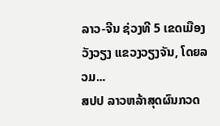ລາວ-ຈີນ ຊ່ວງທີ 5 ເຂດເມືອງວັງວຽງ ແຂວງວຽງຈັນ, ໂດຍລວມ...
ສປປ ລາວຫລ້າສຸດຜົນກວດ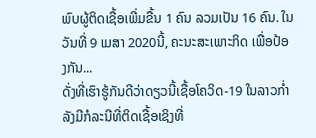ພົບຜູ້ຕິດເຊື້ອເພີ່ມຂື້ນ 1 ຄົນ ລວມເປັນ 16 ຄົນ. ໃນວັນທີ່ 9 ເມສາ 2020ນີ້, ຄະນະສະເພາະກິດ ເພື່ອປ້ອງກັນ...
ດັ່ງທີ່ເຮົາຮູ້ກັນດີວ່າດຽວນີ້ເຊື້ອໂຄວິດ-19 ໃນລາວກ່ຳລັງມີກໍລະນີທີ່ຕິດເຊື້ອເຊິງທີ່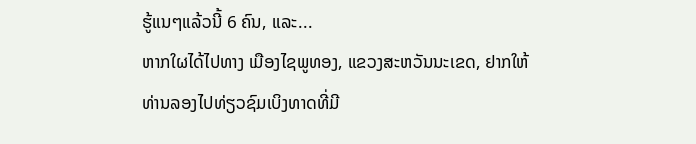ຮູ້ແນໆແລ້ວນີ້ 6 ຄົນ, ແລະ...
ຫາກໃຜໄດ້ໄປທາງ ເມືອງໄຊພູທອງ, ແຂວງສະຫວັນນະເຂດ, ຢາກໃຫ້ທ່ານລອງໄປທ່ຽວຊົມເບິງທາດທີ່ມີ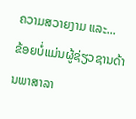ຄວາມສວາຍງາມ ແລະ...
ຂ້ອຍບໍ່ແມ່ນຜູ້ຊ່ຽວຊານດ້ານພາສາລາ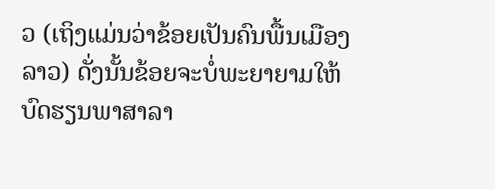ວ (ເຖິງແມ່ນວ່າຂ້ອຍເປັນຄົນພື້ນເມືອງລາວ) ດັ່ງນັ້ນຂ້ອຍຈະບໍ່ພະຍາຍາມໃຫ້ບົດຮຽນພາສາລາ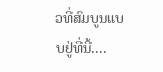ວທີ່ສົມບູນແບບຢູ່ທີ່ນີ້....